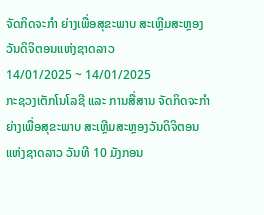ຈັດກິດຈະກໍາ ຍ່າງເພື່ອສຸຂະພາບ ສະເຫຼີມສະຫຼອງວັນດິຈິຕອນແຫ່ງຊາດລາວ
14/01/2025 ~ 14/01/2025
ກະຊວງເຕັກໂນໂລຊີ ແລະ ການສື່ສານ ຈັດກິດຈະກໍາຍ່າງເພື່ອສຸຂະພາບ ສະເຫຼີມສະຫຼອງວັນດິຈິຕອນແຫ່ງຊາດລາວ ວັນທີ 10 ມັງກອນ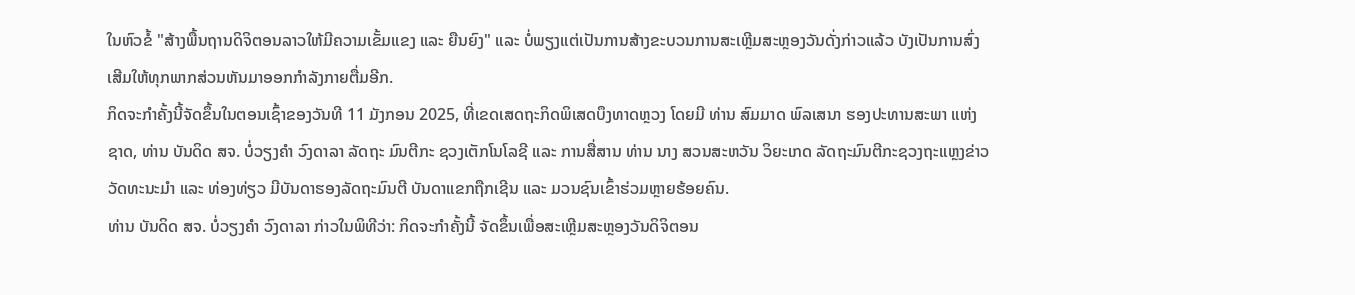ໃນຫົວຂໍ້ "ສ້າງພື້ນຖານດິຈິຕອນລາວໃຫ້ມີຄວາມເຂັ້ມແຂງ ແລະ ຍືນຍົງ" ແລະ ບໍ່ພຽງແຕ່ເປັນການສ້າງຂະບວນການສະເຫຼີມສະຫຼອງວັນດັ່ງກ່າວແລ້ວ ບັງເປັນການສົ່ງເສີມໃຫ້ທຸກພາກສ່ວນຫັນມາອອກກໍາລັງກາຍຕື່ມອີກ.
ກິດຈະກໍາຄັ້ງນີ້ຈັດຂຶ້ນໃນຕອນເຊົ້າຂອງວັນທີ 11 ມັງກອນ 2025, ທີ່ເຂດເສດຖະກິດພິເສດບຶງທາດຫຼວງ ໂດຍມີ ທ່ານ ສົມມາດ ພົລເສນາ ຮອງປະທານສະພາ ແຫ່ງຊາດ, ທ່ານ ບັນດິດ ສຈ. ບໍ່ວຽງຄໍາ ວົງດາລາ ລັດຖະ ມົນຕີກະ ຊວງເຕັກໂນໂລຊີ ແລະ ການສື່ສານ ທ່ານ ນາງ ສວນສະຫວັນ ວິຍະເກດ ລັດຖະມົນຕີກະຊວງຖະແຫຼງຂ່າວ ວັດທະນະມໍາ ແລະ ທ່ອງທ່ຽວ ມີບັນດາຮອງລັດຖະມົນຕີ ບັນດາແຂກຖືກເຊີນ ແລະ ມວນຊົນເຂົ້າຮ່ວມຫຼາຍຮ້ອຍຄົນ.
ທ່ານ ບັນດິດ ສຈ. ບໍ່ວຽງຄໍາ ວົງດາລາ ກ່າວໃນພິທີວ່າ: ກິດຈະກໍາຄັ້ງນີ້ ຈັດຂຶ້ນເພື່ອສະເຫຼີມສະຫຼອງວັນດິຈິຕອນ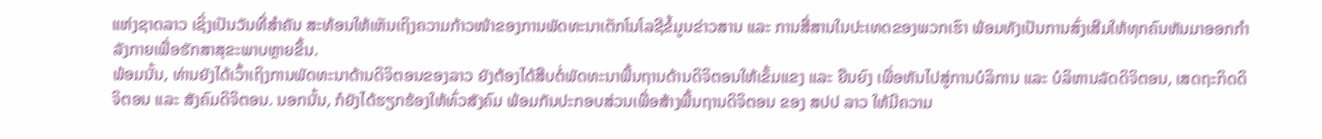ແຫ່ງຊາດລາວ ເຊິ່ງເປັນວັນທີ່ສຳຄັນ ສະທ້ອນໃຫ້ເຫັນເຖິງຄວາມກ້າວໜ້າຂອງການພັດທະນາເຕັກໂນໂລຊີຂໍ້ມູນຂ່າວສານ ແລະ ການສື່ສານໃນປະເທດຂອງພວກເຮົາ ພ້ອມທັງເປັນການສົ່ງເສີມໃຫ້ທຸກຄົນຫັນມາອອກກໍາລັງກາຍເພື່ອຮັກສາສຸຂະພາບຫຼາຍຂຶ້ນ.
ພ້ອມນັ້ນ, ທ່ານຍັງໄດ້ເວົ້າເຖິງການພັດທະນາດ້ານດິຈິຕອນຂອງລາວ ຍັງຕ້ອງໄດ້ສືບຕໍ່ພັດທະນາພື້ນຖານດ້ານດິຈິຕອນໃຫ້ເຂັ້ມແຂງ ແລະ ຍືນຍົງ ເພື່ອຫັນໄປສູ່ການບໍລິການ ແລະ ບໍລິຫານລັດດິຈິຕອນ, ເສດຖະກິດດິຈິຕອນ ແລະ ສັງຄົມດິຈິຕອນ. ນອກນັ້ນ, ກໍຍັງໄດ້ຮຽກຮ້ອງໃຫ້ທົ່ວສັງຄົມ ພ້ອມກັນປະກອບສ່ວນເພື່ອສ້າງພື້ນຖານດິຈິຕອນ ຂອງ ສປປ ລາວ ໃຫ້ມີຄວາມ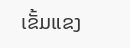ເຂັ້ມແຂງ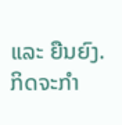ແລະ ຍືນຍົງ.
ກິດຈະກໍາ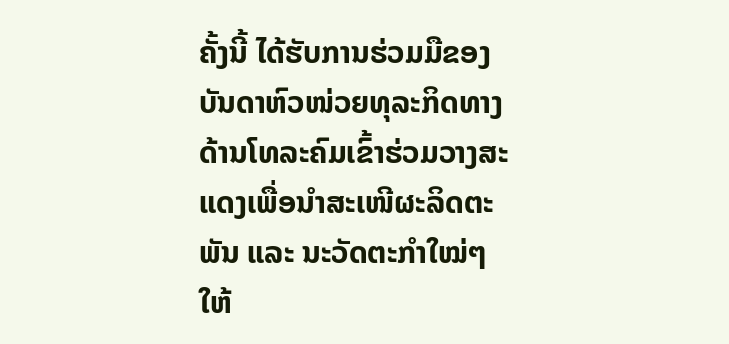ຄັ້ງນີ້ ໄດ້ຮັບການຮ່ວມມືຂອງບັນດາຫົວໜ່ວຍທຸລະກິດທາງດ້ານໂທລະຄົມເຂົ້າຮ່ວມວາງສະແດງເພື່ອນໍາສະເໜີຜະລິດຕະພັນ ແລະ ນະວັດຕະກໍາໃໝ່ໆໃຫ້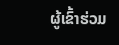ຜູ້ເຂົ້າຮ່ວມ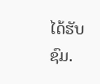ໄດ້ຮັບຊົມ.